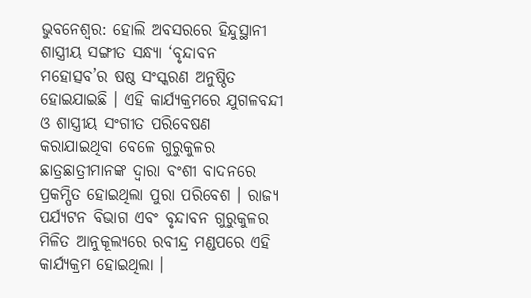ଭୁବନେଶ୍ବର: ହୋଲି ଅବସରରେ ହିନ୍ଦୁସ୍ଥାନୀ ଶାସ୍ତ୍ରୀୟ ସଙ୍ଗୀତ ସନ୍ଧ୍ୟା ‘ବୃନ୍ଦାବନ ମହୋତ୍ସବ’ର ଷଷ୍ଠ ସଂସ୍କରଣ ଅନୁଷ୍ଠିତ ହୋଇଯାଇଛି । ଏହି କାର୍ଯ୍ୟକ୍ରମରେ ଯୁଗଳବନ୍ଦୀ ଓ ଶାସ୍ତ୍ରୀୟ ସଂଗୀତ ପରିବେଷଣ କରାଯାଇଥିବା ବେଳେ ଗୁରୁକୁଳର ଛାତ୍ରଛାତ୍ରୀମାନଙ୍କ ଦ୍ବାରା ବଂଶୀ ବାଦନରେ ପ୍ରକମ୍ପିତ ହୋଇଥିଲା ପୁରା ପରିବେଶ । ରାଜ୍ୟ ପର୍ଯ୍ୟଟନ ବିଭାଗ ଏବଂ ବୃନ୍ଦାବନ ଗୁରୁକୁଳର ମିଳିତ ଆନୁକୂଲ୍ୟରେ ରବୀନ୍ଦ୍ର ମଣ୍ଡପରେ ଏହି କାର୍ଯ୍ୟକ୍ରମ ହୋଇଥିଲା ।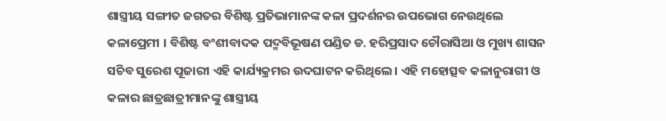ଶାସ୍ତ୍ରୀୟ ସଙ୍ଗୀତ ଜଗତର ବିଶିଷ୍ଟ ପ୍ରତିଭାମାନଙ୍କ କଳା ପ୍ରଦର୍ଶନର ଉପଭୋଗ ନେଉଥିଲେ କଳାପ୍ରେମୀ । ବିଶିଷ୍ଟ ବଂଶୀବାଦକ ପଦ୍ମବିଭୂଷଣ ପଣ୍ଡିତ ଡ. ହରିପ୍ରସାଦ ଚୌରାସିଆ ଓ ମୁଖ୍ୟ ଶାସନ ସଚିବ ସୁରେଶ ପୂଜାରୀ ଏହି କାର୍ଯ୍ୟକ୍ରମର ଉଦଘାଟନ କରିଥିଲେ । ଏହି ମହୋତ୍ସବ କଳାନୁରାଗୀ ଓ କଳାର ଛାତ୍ରଛାତ୍ରୀମାନଙ୍କୁ ଶାସ୍ତ୍ରୀୟ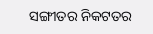ସଙ୍ଗୀତର ନିକଟତର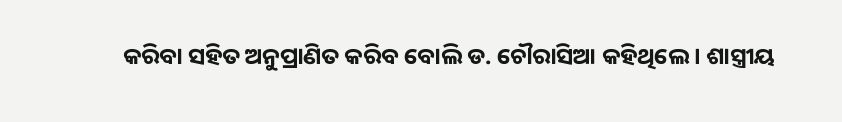କରିବା ସହିତ ଅନୁପ୍ରାଣିତ କରିବ ବୋଲି ଡ. ଚୌରାସିଆ କହିଥିଲେ । ଶାସ୍ତ୍ରୀୟ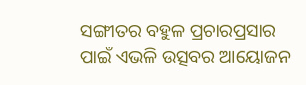ସଙ୍ଗୀତର ବହୁଳ ପ୍ରଚାରପ୍ରସାର ପାଇଁ ଏଭଳି ଉତ୍ସବର ଆୟୋଜନ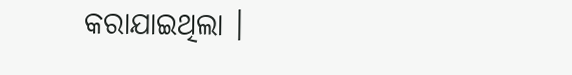କରାଯାଇଥିଲା ।